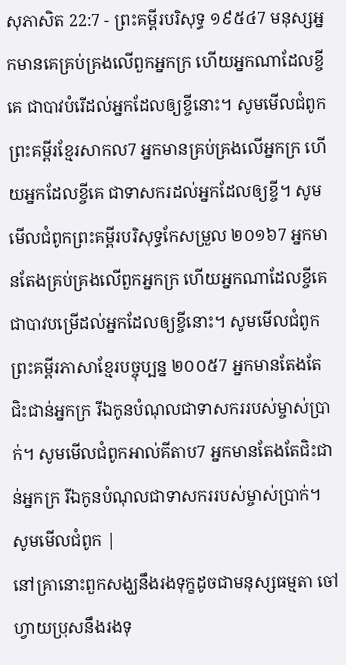សុភាសិត 22:7 - ព្រះគម្ពីរបរិសុទ្ធ ១៩៥៤7 មនុស្សអ្នកមានគេគ្រប់គ្រងលើពួកអ្នកក្រ ហើយអ្នកណាដែលខ្ចីគេ ជាបាវបំរើដល់អ្នកដែលឲ្យខ្ចីនោះ។ សូមមើលជំពូកព្រះគម្ពីរខ្មែរសាកល7 អ្នកមានគ្រប់គ្រងលើអ្នកក្រ ហើយអ្នកដែលខ្ចីគេ ជាទាសករដល់អ្នកដែលឲ្យខ្ចី។ សូមមើលជំពូកព្រះគម្ពីរបរិសុទ្ធកែសម្រួល ២០១៦7 អ្នកមានតែងគ្រប់គ្រងលើពួកអ្នកក្រ ហើយអ្នកណាដែលខ្ចីគេ ជាបាវបម្រើដល់អ្នកដែលឲ្យខ្ចីនោះ។ សូមមើលជំពូកព្រះគម្ពីរភាសាខ្មែរបច្ចុប្បន្ន ២០០៥7 អ្នកមានតែងតែជិះជាន់អ្នកក្រ រីឯកូនបំណុលជាទាសកររបស់ម្ចាស់ប្រាក់។ សូមមើលជំពូកអាល់គីតាប7 អ្នកមានតែងតែជិះជាន់អ្នកក្រ រីឯកូនបំណុលជាទាសកររបស់ម្ចាស់ប្រាក់។ សូមមើលជំពូក |
នៅគ្រានោះពួកសង្ឃនឹងរងទុក្ខដូចជាមនុស្សធម្មតា ចៅហ្វាយប្រុសនឹងរងទុ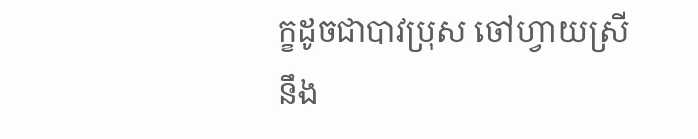ក្ខដូចជាបាវប្រុស ចៅហ្វាយស្រីនឹង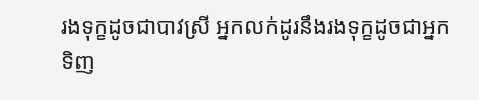រងទុក្ខដូចជាបាវស្រី អ្នកលក់ដូរនឹងរងទុក្ខដូចជាអ្នកទិញ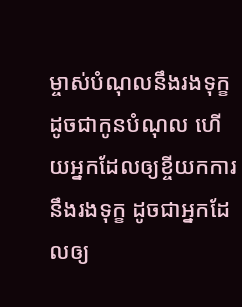ម្ចាស់បំណុលនឹងរងទុក្ខដូចជាកូនបំណុល ហើយអ្នកដែលឲ្យខ្ចីយកការ នឹងរងទុក្ខ ដូចជាអ្នកដែលឲ្យ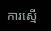ការស្មើ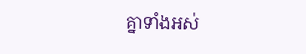គ្នាទាំងអស់